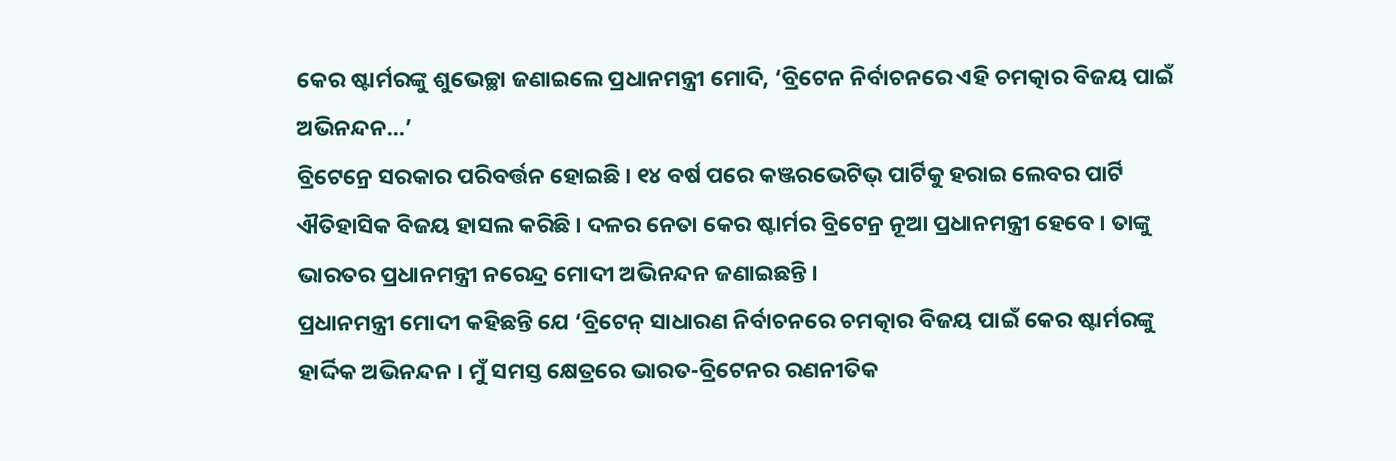କେର ଷ୍ଟାର୍ମରଙ୍କୁ ଶୁଭେଚ୍ଛା ଜଣାଇଲେ ପ୍ରଧାନମନ୍ତ୍ରୀ ମୋଦି, ‘ବ୍ରିଟେନ ନିର୍ବାଚନରେ ଏହି ଚମତ୍କାର ବିଜୟ ପାଇଁ ଅଭିନନ୍ଦନ…’
ବ୍ରିଟେନ୍ରେ ସରକାର ପରିବର୍ତ୍ତନ ହୋଇଛି । ୧୪ ବର୍ଷ ପରେ କଞ୍ଜରଭେଟିଭ୍ ପାର୍ଟିକୁ ହରାଇ ଲେବର ପାର୍ଟି ଐତିହାସିକ ବିଜୟ ହାସଲ କରିଛି । ଦଳର ନେତା କେର ଷ୍ଟାର୍ମର ବ୍ରିଟେନ୍ର ନୂଆ ପ୍ରଧାନମନ୍ତ୍ରୀ ହେବେ । ତାଙ୍କୁ ଭାରତର ପ୍ରଧାନମନ୍ତ୍ରୀ ନରେନ୍ଦ୍ର ମୋଦୀ ଅଭିନନ୍ଦନ ଜଣାଇଛନ୍ତି ।
ପ୍ରଧାନମନ୍ତ୍ରୀ ମୋଦୀ କହିଛନ୍ତି ଯେ ‘ବ୍ରିଟେନ୍ ସାଧାରଣ ନିର୍ବାଚନରେ ଚମତ୍କାର ବିଜୟ ପାଇଁ କେର ଷ୍ଟାର୍ମରଙ୍କୁ ହାର୍ଦ୍ଦିକ ଅଭିନନ୍ଦନ । ମୁଁ ସମସ୍ତ କ୍ଷେତ୍ରରେ ଭାରତ-ବ୍ରିଟେନର ରଣନୀତିକ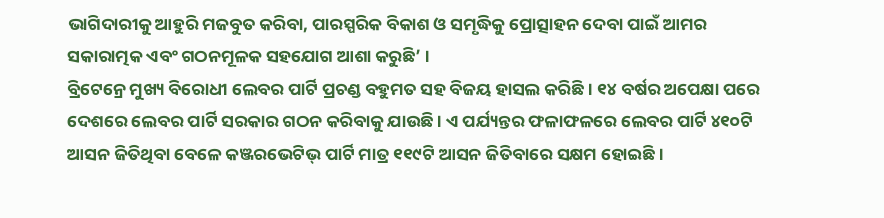ଭାଗିଦାରୀକୁ ଆହୁରି ମଜବୁତ କରିବା, ପାରସ୍ପରିକ ବିକାଶ ଓ ସମୃଦ୍ଧିକୁ ପ୍ରୋତ୍ସାହନ ଦେବା ପାଇଁ ଆମର ସକାରାତ୍ମକ ଏବଂ ଗଠନମୂଳକ ସହଯୋଗ ଆଶା କରୁଛି’ ।
ବ୍ରିଟେନ୍ରେ ମୁଖ୍ୟ ବିରୋଧୀ ଲେବର ପାର୍ଟି ପ୍ରଚଣ୍ଡ ବହୁମତ ସହ ବିଜୟ ହାସଲ କରିଛି । ୧୪ ବର୍ଷର ଅପେକ୍ଷା ପରେ ଦେଶରେ ଲେବର ପାର୍ଟି ସରକାର ଗଠନ କରିବାକୁ ଯାଉଛି । ଏ ପର୍ଯ୍ୟନ୍ତର ଫଳାଫଳରେ ଲେବର ପାର୍ଟି ୪୧୦ଟି ଆସନ ଜିତିଥିବା ବେଳେ କଞ୍ଜରଭେଟିଭ୍ ପାର୍ଟି ମାତ୍ର ୧୧୯ଟି ଆସନ ଜିତିବାରେ ସକ୍ଷମ ହୋଇଛି ।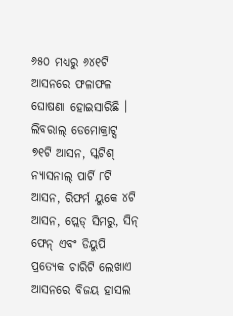୬୫୦ ମଧ୍ୟରୁ ୬୪୧ଟି ଆସନରେ ଫଳାଫଳ ଘୋଷଣା ହୋଇସାରିଛି ।
ଲିବରାଲ୍ ଡେମୋକ୍ରାଟ୍ସ ୭୧ଟି ଆସନ, ସ୍କଟିଶ୍ ନ୍ୟାସନାଲ୍ ପାର୍ଟି ୮ଟି ଆସନ, ରିଫର୍ମ ୟୁକେ ୪ଟି ଆସନ, ପ୍ଲେଡ୍ ସିମରୁ, ସିନ୍ ଫେନ୍ ଏବଂ ଡିୟୁପି ପ୍ରତ୍ୟେକ ଚାରିଟି ଲେଖାଏ ଆସନରେ ବିଜୟ ହାସଲ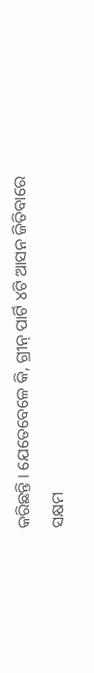କରିଛନ୍ତି । ଯେତେବେଳେ କି, ଗ୍ରୀନ୍ ପାର୍ଟି ୪ଟି ଆସନ ଜିତିବାରେ ସକ୍ଷମ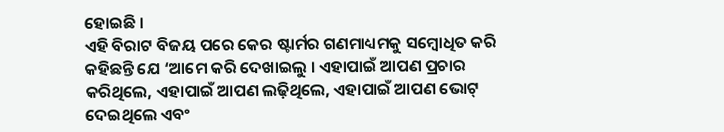ହୋଇଛି ।
ଏହି ବିରାଟ ବିଜୟ ପରେ କେର ଷ୍ଟାର୍ମର ଗଣମାଧ୍ୟମକୁ ସମ୍ବୋଧିତ କରି କହିଛନ୍ତି ଯେ ‘ଆମେ କରି ଦେଖାଇଲୁ । ଏହାପାଇଁ ଆପଣ ପ୍ରଚାର କରିଥିଲେ, ଏହାପାଇଁ ଆପଣ ଲଢ଼ିଥିଲେ, ଏହାପାଇଁ ଆପଣ ଭୋଟ୍ ଦେଇଥିଲେ ଏବଂ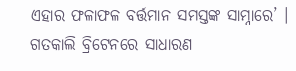ଏହାର ଫଳାଫଳ ବର୍ତ୍ତମାନ ସମସ୍ତଙ୍କ ସାମ୍ନାରେ’ । ଗତକାଲି ବ୍ରିଟେନରେ ସାଧାରଣ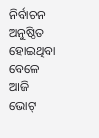ନିର୍ବାଚନ ଅନୁଷ୍ଠିତ ହୋଇଥିବା ବେଳେ ଆଜି ଭୋଟ୍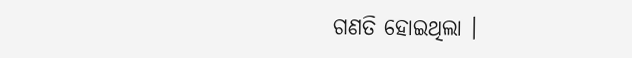ଗଣତି ହୋଇଥିଲା ।